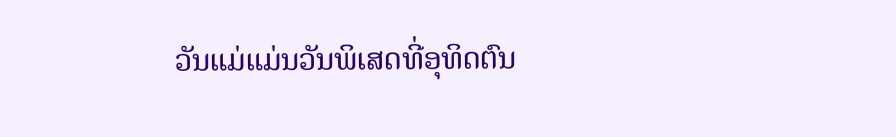ວັນແມ່ແມ່ນວັນພິເສດທີ່ອຸທິດຕົນ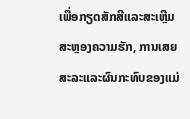ເພື່ອກຽດສັກສີແລະສະເຫຼີມສະຫຼອງຄວາມຮັກ, ການເສຍສະລະແລະຜົນກະທົບຂອງແມ່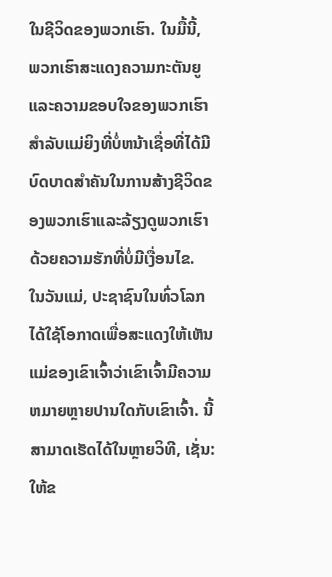ໃນຊີວິດຂອງພວກເຮົາ. ໃນມື້ນີ້, ພວກເຮົາສະແດງຄວາມກະຕັນຍູແລະຄວາມຂອບໃຈຂອງພວກເຮົາສໍາລັບແມ່ຍິງທີ່ບໍ່ຫນ້າເຊື່ອທີ່ໄດ້ມີບົດບາດສໍາຄັນໃນການສ້າງຊີວິດຂອງພວກເຮົາແລະລ້ຽງດູພວກເຮົາດ້ວຍຄວາມຮັກທີ່ບໍ່ມີເງື່ອນໄຂ.
ໃນວັນແມ່, ປະຊາຊົນໃນທົ່ວໂລກໄດ້ໃຊ້ໂອກາດເພື່ອສະແດງໃຫ້ເຫັນແມ່ຂອງເຂົາເຈົ້າວ່າເຂົາເຈົ້າມີຄວາມຫມາຍຫຼາຍປານໃດກັບເຂົາເຈົ້າ. ນີ້ສາມາດເຮັດໄດ້ໃນຫຼາຍວິທີ, ເຊັ່ນ: ໃຫ້ຂ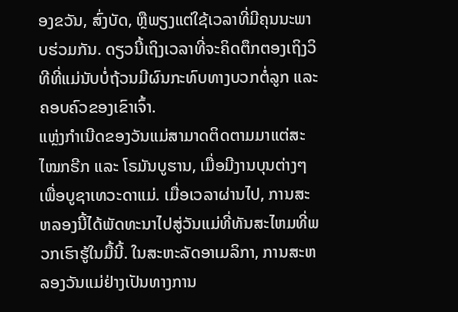ອງຂວັນ, ສົ່ງບັດ, ຫຼືພຽງແຕ່ໃຊ້ເວລາທີ່ມີຄຸນນະພາບຮ່ວມກັນ. ດຽວນີ້ເຖິງເວລາທີ່ຈະຄິດຕຶກຕອງເຖິງວິທີທີ່ແມ່ນັບບໍ່ຖ້ວນມີຜົນກະທົບທາງບວກຕໍ່ລູກ ແລະຄອບຄົວຂອງເຂົາເຈົ້າ.
ແຫຼ່ງກຳເນີດຂອງວັນແມ່ສາມາດຕິດຕາມມາແຕ່ສະໄໝກຣີກ ແລະ ໂຣມັນບູຮານ, ເມື່ອມີງານບຸນຕ່າງໆເພື່ອບູຊາເທວະດາແມ່. ເມື່ອເວລາຜ່ານໄປ, ການສະຫລອງນີ້ໄດ້ພັດທະນາໄປສູ່ວັນແມ່ທີ່ທັນສະໄຫມທີ່ພວກເຮົາຮູ້ໃນມື້ນີ້. ໃນສະຫະລັດອາເມລິກາ, ການສະຫລອງວັນແມ່ຢ່າງເປັນທາງການ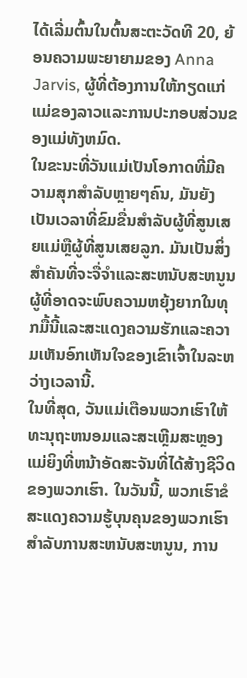ໄດ້ເລີ່ມຕົ້ນໃນຕົ້ນສະຕະວັດທີ 20, ຍ້ອນຄວາມພະຍາຍາມຂອງ Anna Jarvis, ຜູ້ທີ່ຕ້ອງການໃຫ້ກຽດແກ່ແມ່ຂອງລາວແລະການປະກອບສ່ວນຂອງແມ່ທັງຫມົດ.
ໃນຂະນະທີ່ວັນແມ່ເປັນໂອກາດທີ່ມີຄວາມສຸກສໍາລັບຫຼາຍໆຄົນ, ມັນຍັງເປັນເວລາທີ່ຂົມຂື່ນສໍາລັບຜູ້ທີ່ສູນເສຍແມ່ຫຼືຜູ້ທີ່ສູນເສຍລູກ. ມັນເປັນສິ່ງສໍາຄັນທີ່ຈະຈື່ຈໍາແລະສະຫນັບສະຫນູນຜູ້ທີ່ອາດຈະພົບຄວາມຫຍຸ້ງຍາກໃນທຸກມື້ນີ້ແລະສະແດງຄວາມຮັກແລະຄວາມເຫັນອົກເຫັນໃຈຂອງເຂົາເຈົ້າໃນລະຫວ່າງເວລານີ້.
ໃນທີ່ສຸດ, ວັນແມ່ເຕືອນພວກເຮົາໃຫ້ທະນຸຖະຫນອມແລະສະເຫຼີມສະຫຼອງແມ່ຍິງທີ່ຫນ້າອັດສະຈັນທີ່ໄດ້ສ້າງຊີວິດຂອງພວກເຮົາ. ໃນວັນນີ້, ພວກເຮົາຂໍສະແດງຄວາມຮູ້ບຸນຄຸນຂອງພວກເຮົາສໍາລັບການສະຫນັບສະຫນູນ, ການ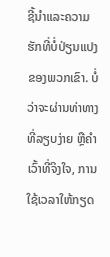ຊີ້ນໍາແລະຄວາມຮັກທີ່ບໍ່ປ່ຽນແປງຂອງພວກເຂົາ. ບໍ່ວ່າຈະຜ່ານທ່າທາງທີ່ລຽບງ່າຍ ຫຼືຄຳເວົ້າທີ່ຈິງໃຈ, ການໃຊ້ເວລາໃຫ້ກຽດ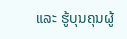ແລະ ຮູ້ບຸນຄຸນຜູ້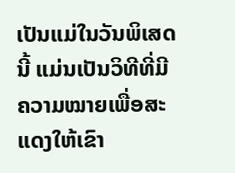ເປັນແມ່ໃນວັນພິເສດນີ້ ແມ່ນເປັນວິທີທີ່ມີຄວາມໝາຍເພື່ອສະແດງໃຫ້ເຂົາ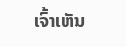ເຈົ້າເຫັນ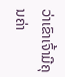ວ່າເຂົາເຈົ້າມີຄຸນຄ່າ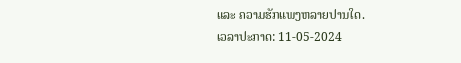ແລະ ຄວາມຮັກແພງຫລາຍປານໃດ.
ເວລາປະກາດ: 11-05-2024